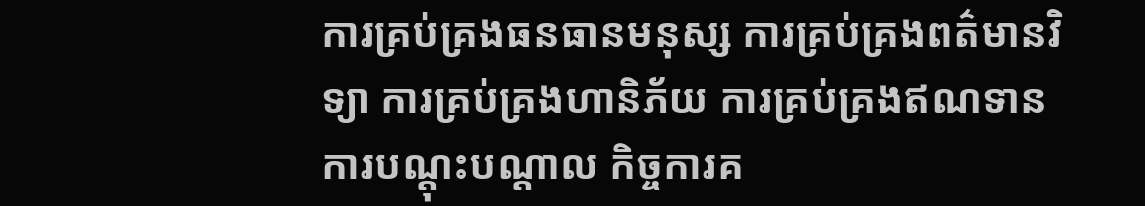ការគ្រប់គ្រងធនធានមនុស្ស ការគ្រប់គ្រងពត៌មានវិទ្យា ការគ្រប់គ្រងហានិភ័យ ការគ្រប់គ្រងឥណទាន ការបណ្តុះបណ្តាល កិច្ចការគ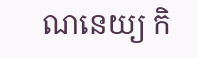ណនេយ្យ កិ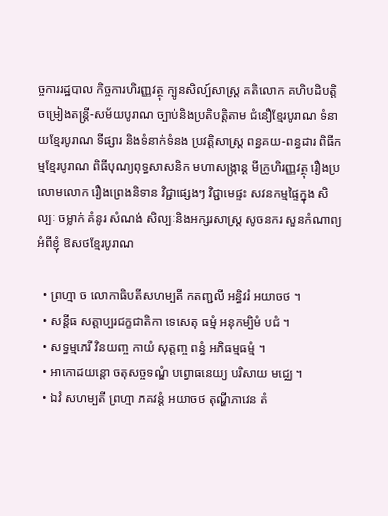ច្ចការរដ្ឋបាល កិច្ចការហិរញ្ញវត្ថុ ក្បូនសិល្ប៍សាស្ត្រ គតិលោក គហិបដិបត្តិ ចម្រៀងតន្ត្រី-សម័យបូរាណ ច្បាប់និងប្រតិបត្តិតាម ជំនឿខ្មែរបូរាណ ទំនាយខ្មែរបូរាណ ទីផ្សារ និងទំនាក់ទំនង ប្រវត្តិសាស្រ្ត ពន្ធគយ-ពន្ធដារ ពិធីកម្មខ្មែរបូរាណ ពិធីបុណ្យពុទ្ធសាសនិក មហាសង្រ្កាន្ត មីក្រូហិរញ្ញវត្ថុ រឿងប្រលោមលោក រឿងព្រេងនិទាន វិជ្ជាផ្សេងៗ វិជ្ជាមេផ្ទះ សវនកម្មផ្ទៃក្នុង សិល្បៈ ចម្លាក់ គំនូរ សំណង់ សិល្បៈនិងអក្សរសាស្រ្ត សូចនករ សួនកំណាព្យ អំពីខ្ញុំ ឱសថខ្មែរបូរាណ

  • ព្រហ្មា ច លោកាធិបតីសហម្បតី កតញ្ជលី អន្ធិវរំ អយាចថ ។
  • សន្តីធ សត្តាប្បរជក្ខជាតិកា ទេសេតុ ធម្មំ អនុកម្បិមំ បជំ ។
  • សទ្ធម្មភេរី វិនយញ្ច កាយំ សុត្តញ្ច ពន្ធំ អភិធម្មធម្មំ ។
  • អាកោដយន្តោ ចតុសច្ចទណ្ឌំ បព្វោធនេយ្យ បរិសាយ មជ្ឈេ ។
  • ឯវំ សហម្បតី ព្រហ្មា ភគវន្តំ អយាចថ តុណ្ហីភាវេន តំ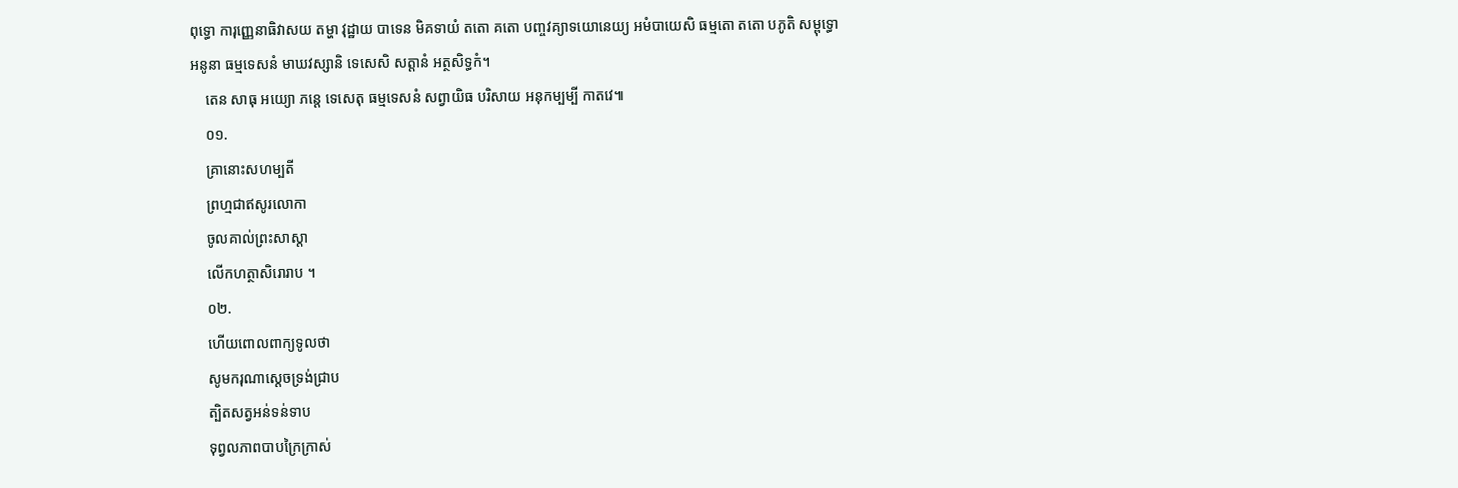ពុទ្ធោ ការុញ្ញេនាធិវាសយ តម្ហា វុដ្ឋាយ បាទេន មិគទាយំ តតោ គតោ បញ្ចវគ្យាទយោនេយ្យ អមំបាយេសិ ធម្មតោ តតោ បភូតិ សម្ពុទ្ធោ អនូនា ធម្មទេសនំ មាឃវស្សានិ ទេសេសិ សត្តានំ អត្ថសិទ្ធកំ។
    តេន សាធុ អយ្យោ ភន្តេ ទេសេតុ ធម្មទេសនំ សព្វាយិធ បរិសាយ អនុកម្បម្បី កាតវេ៕
    ០១.
    គ្រានោះសហម្បតី
    ព្រហ្មជាឥសូរលោកា
    ចូលគាល់ព្រះសាស្តា
    លើកហត្ថាសិរោរាប ។
    ០២.
    ហើយពោលពាក្យទូលថា
    សូមករុណាស្តេចទ្រង់ជ្រាប
    ត្បិតសត្វអន់ទន់ទាប
    ទុព្វលភាពបាបក្រៃក្រាស់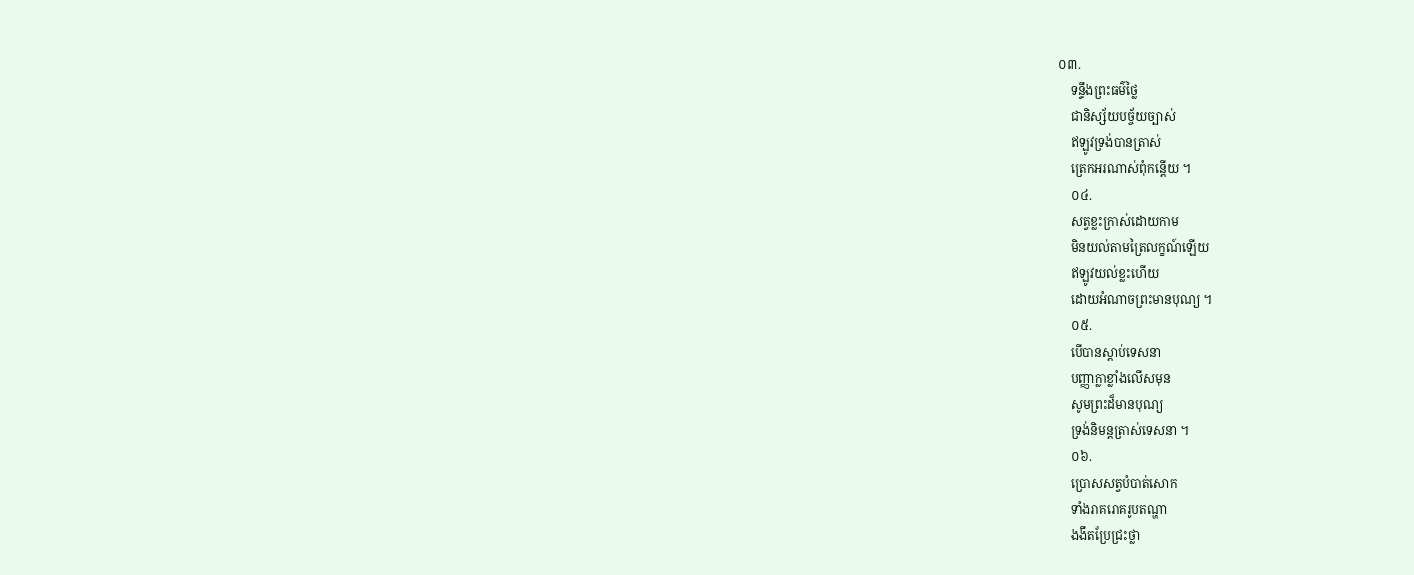០៣.
    ទន្ទឹងព្រះធម៌ថ្លៃ
    ជានិស្ស័យបច្ច័យច្បាស់
    ឥឡូវទ្រង់បានត្រាស់
    ត្រេកអរណាស់ពុំកន្តើយ ។
    ០៤.
    សត្វខ្លះក្រាស់ដោយកាម
    មិនយល់តាមត្រៃលក្ខណ៍ឡើយ
    ឥឡូវយល់ខ្លះហើយ
    ដោយអំណាចព្រះមានបុណ្យ ។
    ០៥.
    បើបានស្តាប់ទេសនា
    បញ្ញាក្លាខ្លាំងលើសមុន
    សូមព្រះដ៏មានបុណ្យ
    ទ្រង់និមន្តត្រាស់ទេសនា ។
    ០៦.
    ប្រោសសត្វបំបាត់សោក
    ទាំងរាគរោគរូបតណ្ហា
    ងងឹតប្រែជ្រះថ្លា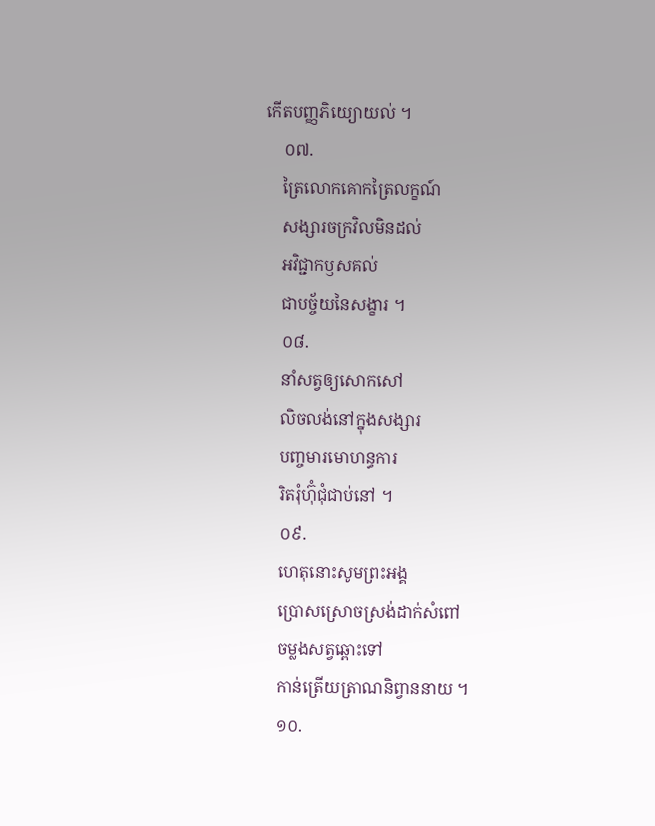កើតបញ្ញភិយ្យោយល់ ។
    ០៧.
    ត្រៃលោកគោកត្រៃលក្ខណ៍
    សង្សារចក្រវិលមិនដល់
    អវិជ្ជាកឫសគល់
    ជាបច្ច័យនៃសង្ខារ ។
    ០៨.
    នាំសត្វឲ្យសោកសៅ
    លិចលង់នៅក្នុងសង្សារ
    បញ្ចមារមោហន្ធការ
    រិតរុំហ៊ុំជុំជាប់នៅ ។
    ០៩.
    ហេតុនោះសូមព្រះអង្គ
    ប្រោសស្រោចស្រង់ដាក់សំពៅ
    ចម្លងសត្វឆ្ពោះទៅ
    កាន់ត្រើយត្រាណនិព្វាននាយ ។
    ១០.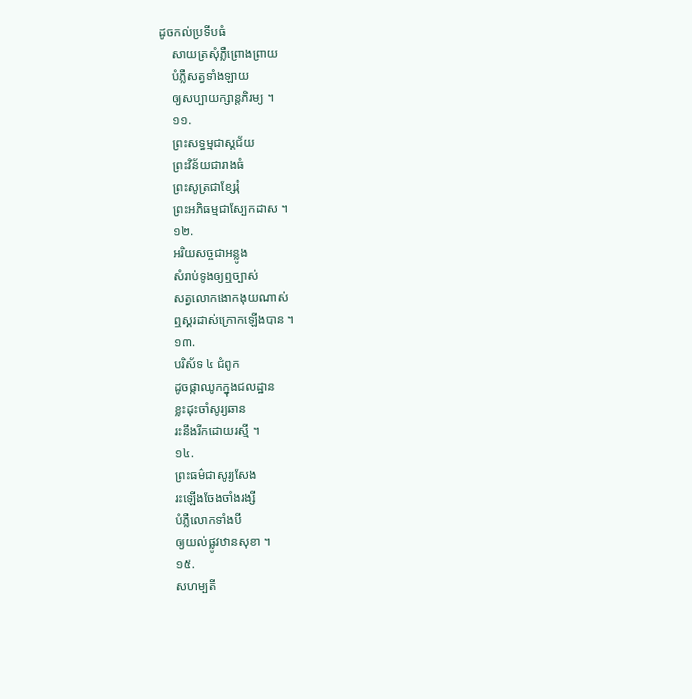ដូចកល់ប្រទីបធំ
    សាយត្រសុំភ្លឺព្រោងព្រាយ
    បំភ្លឺសត្វទាំងឡាយ
    ឲ្យសប្បាយក្សាន្តភិរម្យ ។
    ១១.
    ព្រះសទ្ធម្មជាស្គជ័យ
    ព្រះវិន័យជារាងធំ
    ព្រះសូត្រជាខ្សែរុំ
    ព្រះអភិធម្មជាស្បែកដាស ។
    ១២.
    អរិយសច្ចជាអន្លូង
    សំរាប់ទូងឲ្យឮច្បាស់
    សត្វលោកងោកងុយណាស់
    ឮស្គរដាស់ក្រោកឡើងបាន ។
    ១៣.
    បរិស័ទ ៤ ជំពូក
    ដូចផ្កាឈូកក្នុងជលដ្ឋាន
    ខ្លះដុះចាំសូរ្យឆាន
    រះនឹងរីកដោយរស្មី ។
    ១៤.
    ព្រះធម៌ជាសូរ្យសែង
    រះឡើងចែងចាំងរង្សី
    បំភ្លឺលោកទាំងបី
    ឲ្យយល់ផ្លូវឋានសុខា ។
    ១៥.
    សហម្បតី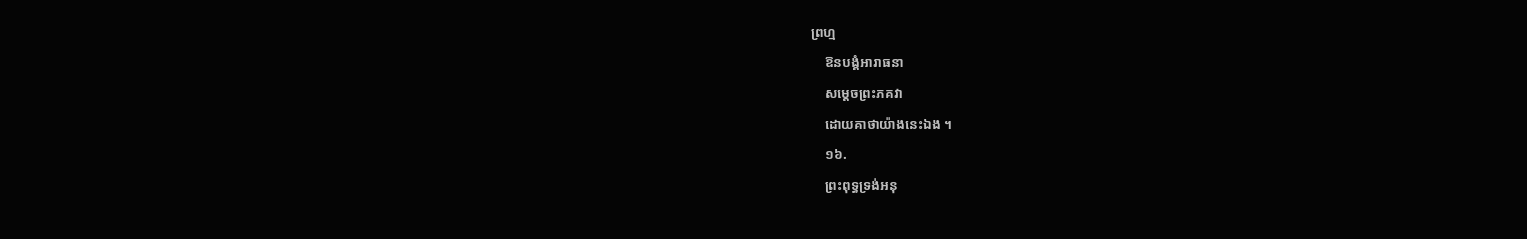ព្រហ្ម
    ឱនបង្គំអារាធនា
    សម្តេចព្រះភគវា
    ដោយគាថាយ៉ាងនេះឯង ។
    ១៦.
    ព្រះពុទ្ធទ្រង់អនុ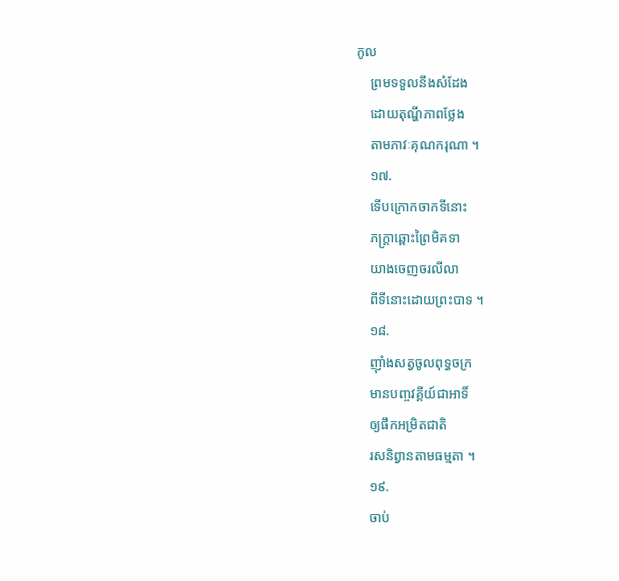កូល
    ព្រមទទួលនឹងសំដែង
    ដោយតុណ្ហីភាពថ្លែង
    តាមភាវៈគុណករុណា ។
    ១៧.
    ទើបក្រោកចាកទីនោះ
    ភក្ត្រាឆ្ពោះព្រៃមិគទា
    យាងចេញចរលីលា
    ពីទីនោះដោយព្រះបាទ ។
    ១៨.
    ញ៉ាំងសត្វចូលពុទ្ធចក្រ
    មានបញ្ចវគ្គីយ៍ជាអាទិ៍
    ឲ្យផឹកអម្រិតជាតិ
    រសនិព្វានតាមធម្មតា ។
    ១៩.
    ចាប់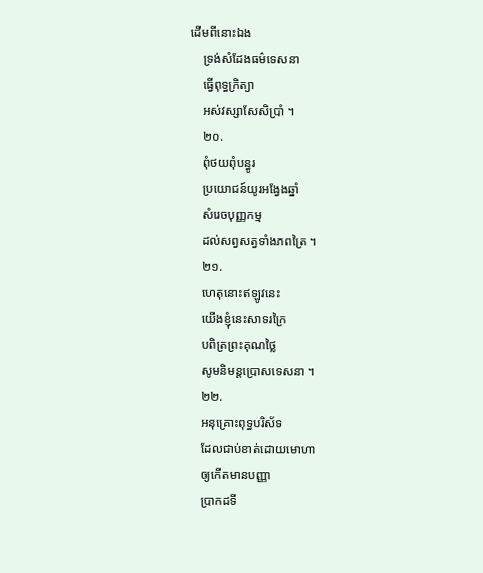ដើមពីនោះឯង
    ទ្រង់សំដែងធម៌ទេសនា
    ធ្វើពុទ្ធក្រិត្យា
    អស់វស្សាសែសិប្រាំ ។
    ២០.
    ពុំថយពុំបន្ធូរ
    ប្រយោជន៍យូរអង្វែងឆ្នាំ
    សំរេចបុញ្ញកម្ម
    ដល់សព្វសត្វទាំងភពត្រៃ ។
    ២១.
    ហេតុនោះឥឡូវនេះ
    យើងខ្ញុំនេះសាទរក្រៃ
    បពិត្រព្រះគុណថ្លៃ
    សូមនិមន្តប្រោសទេសនា ។
    ២២.
    អនុគ្រោះពុទ្ធបរិស័ទ
    ដែលជាប់ខាត់ដោយមោហា
    ឲ្យកើតមានបញ្ញា
    ប្រាកដទី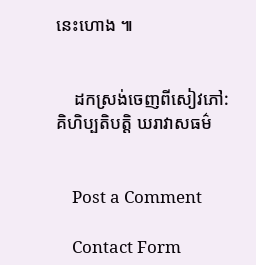នេះហោង ៕


    ដកស្រង់ចេញពីសៀវភៅ:   គិហិប្បតិបត្តិ ឃរាវាសធម៌


    Post a Comment

    Contact Form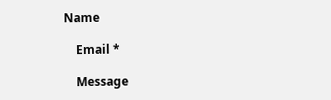Name

    Email *

    Message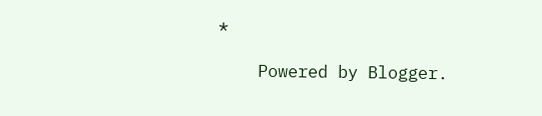*

    Powered by Blogger.